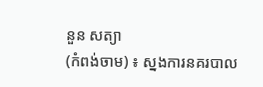នួន សត្យា
(កំពង់ចាម) ៖ ស្នងការនគរបាល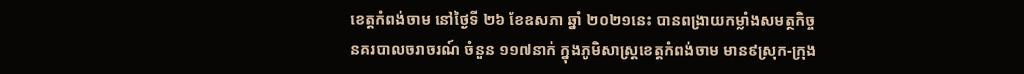ខេត្តកំពង់ចាម នៅថ្ងៃទី ២៦ ខែឧសភា ឆ្នាំ ២០២១នេះ បានពង្រាយកម្លាំងសមត្ថកិច្ចនគរបាលចរាចរណ៍ ចំនួន ១១៧នាក់ ក្នុងភូមិសាស្ត្រខេត្តកំពង់ចាម មាន៩ស្រុក-ក្រុង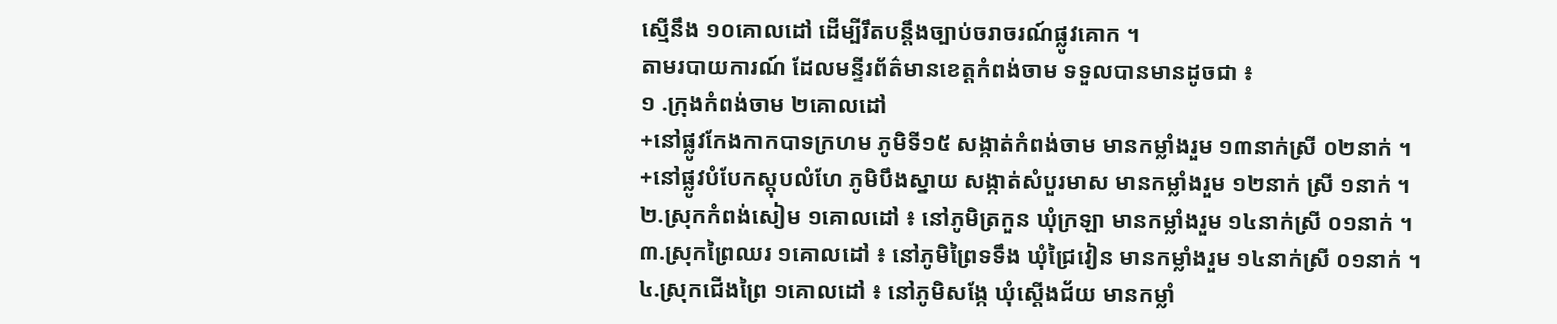ស្មើនឹង ១០គោលដៅ ដើម្បីរឹតបន្តឹងច្បាប់ចរាចរណ៍ផ្លូវគោក ។
តាមរបាយការណ៍ ដែលមន្ទីរព័ត៌មានខេត្តកំពង់ចាម ទទួលបានមានដូចជា ៖
១ .ក្រុងកំពង់ចាម ២គោលដៅ
+នៅផ្លូវកែងកាកបាទក្រហម ភូមិទី១៥ សង្កាត់កំពង់ចាម មានកម្លាំងរួម ១៣នាក់ស្រី ០២នាក់ ។
+នៅផ្លូវបំបែកស្តុបលំហែ ភូមិបឹងស្នាយ សង្កាត់សំបួរមាស មានកម្លាំងរួម ១២នាក់ ស្រី ១នាក់ ។
២.ស្រុកកំពង់សៀម ១គោលដៅ ៖ នៅភូមិត្រកួន ឃុំក្រឡា មានកម្លាំងរួម ១៤នាក់ស្រី ០១នាក់ ។
៣.ស្រុកព្រៃឈរ ១គោលដៅ ៖ នៅភូមិព្រៃទទឹង ឃុំជ្រៃវៀន មានកម្លាំងរួម ១៤នាក់ស្រី ០១នាក់ ។
៤.ស្រុកជើងព្រៃ ១គោលដៅ ៖ នៅភូមិសង្កែ ឃុំស្ដើងជ័យ មានកម្លាំ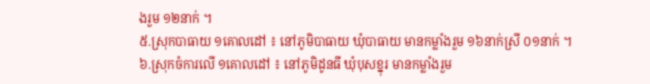ងរួម ១២នាក់ ។
៥.ស្រុកបាធាយ ១គោលដៅ ៖ នៅភូមិបាធាយ ឃុំបាធាយ មានកម្លាំងរួម ១៦នាក់ស្រី ០១នាក់ ។
៦.ស្រុកចំការលើ ១គោលដៅ ៖ នៅភូមិដូនធី ឃុំបុសខ្នុរ មានកម្លាំងរួម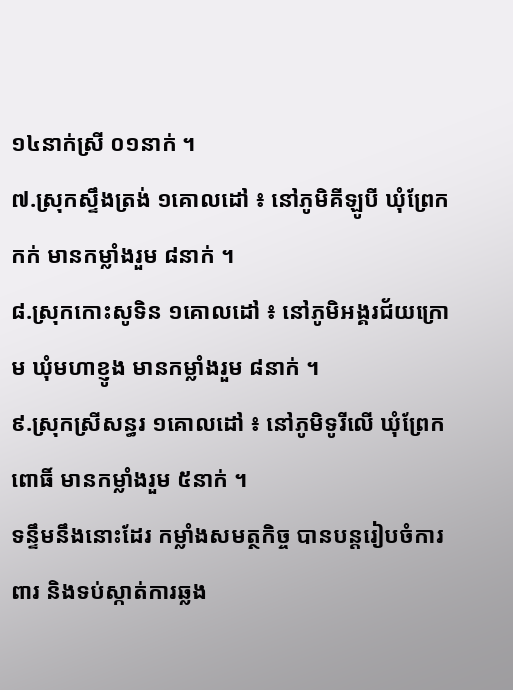១៤នាក់ស្រី ០១នាក់ ។
៧.ស្រុកស្ទឹងត្រង់ ១គោលដៅ ៖ នៅភូមិគីឡូបី ឃុំព្រែកកក់ មានកម្លាំងរួម ៨នាក់ ។
៨.ស្រុកកោះសូទិន ១គោលដៅ ៖ នៅភូមិអង្គរជ័យក្រោម ឃុំមហាខ្ញូង មានកម្លាំងរួម ៨នាក់ ។
៩.ស្រុកស្រីសន្ធរ ១គោលដៅ ៖ នៅភូមិទូរីលើ ឃុំព្រែកពោធិ៍ មានកម្លាំងរួម ៥នាក់ ។
ទន្ទឹមនឹងនោះដែរ កម្លាំងសមត្ថកិច្ច បានបន្តរៀបចំការពារ និងទប់ស្កាត់ការឆ្លង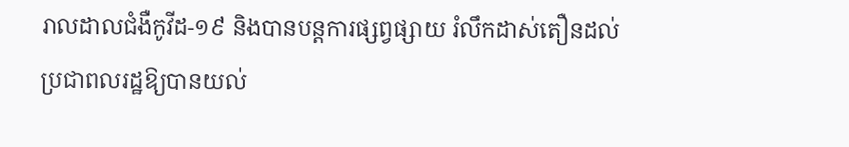រាលដាលជំងឺកូវីដ-១៩ និងបានបន្តការផ្សព្វផ្សាយ រំលឹកដាស់តឿនដល់ប្រជាពលរដ្ឋឱ្យបានយល់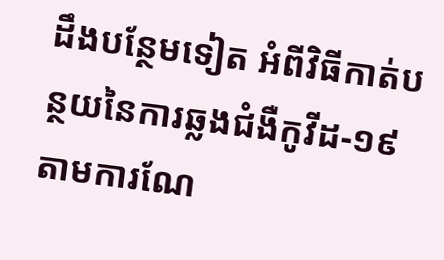ដឹងបន្ថែមទៀត អំពីវិធីកាត់បន្ថយនៃការឆ្លងជំងឺកូវីដ-១៩ តាមការណែ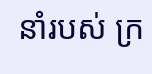នាំរបស់ ក្រ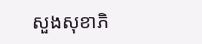សួងសុខាភិ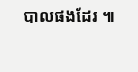បាលផងដែរ ៕